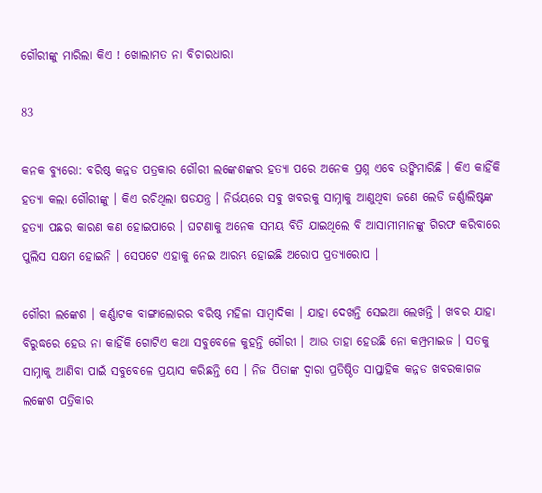ଗୌରୀଙ୍କୁ ମାରିଲା କିଏ ! ଖୋଲାମତ ନା ବିଚାରଧାରା

83

କନକ ବ୍ୟୁରୋ: ବରିଷ୍ଠ କନ୍ନଡ ପତ୍ରକାର ଗୌରୀ ଲଙ୍କେଶଙ୍କର ହତ୍ୟା ପରେ ଅନେକ ପ୍ରଶ୍ନ ଏବେ ଉଙ୍କିମାରିଛି । କିଏ କାହିଁକି ହତ୍ୟା କଲା ଗୌରୀଙ୍କୁ । କିଏ ରଚିଥିଲା ଷଡଯନ୍ତ୍ର । ନିର୍ଭୟରେ ସବୁ ଖବରକୁ ସାମ୍ନାକୁ ଆଣୁଥିବା ଜଣେ ଲେଡି ଜର୍ଣ୍ଣାଲିଷ୍ଟଙ୍କ ହତ୍ୟା ପଛର କାରଣ କଣ ହୋଇପାରେ । ଘଟଣାକୁ ଅନେକ ସମୟ ବିତି ଯାଇଥିଲେ ବି ଆସାମୀମାନଙ୍କୁ ଗିରଫ କରିବାରେ ପୁଲିସ ସକ୍ଷମ ହୋଇନି । ସେପଟେ ଏହାକୁ ନେଇ ଆରମ୍ଭ ହୋଇଛି ଅରୋପ ପ୍ରତ୍ୟାରୋପ ।

ଗୌରୀ ଲଙ୍କେଶ । କର୍ଣ୍ଣାଟକ ବାଙ୍ଗାଲୋରର ବରିଷ୍ଠ ମହିଳା ସାମ୍ବାଦିକା । ଯାହା ଦେଖନ୍ତି ସେଇଆ ଲେଖନ୍ତି । ଖବର ଯାହା ବିରୁଦ୍ଧରେ ହେଉ ନା କାହିଁକି ଗୋଟିଏ କଥା ସବୁବେଳେ କୁହନ୍ତି ଗୌରୀ । ଆଉ ତାହା ହେଉଛି ନୋ କମ୍ପ୍ରମାଇଜ । ସତକୁ ସାମ୍ନାକୁ ଆଣିବା ପାଇଁ ସବୁବେଳେ ପ୍ରୟାସ କରିଛନ୍ତି ସେ । ନିଜ ପିତାଙ୍କ ଦ୍ୱାରା ପ୍ରତିଷ୍ଠିତ ସାପ୍ତାହିକ କନ୍ନଡ ଖବରକାଗଜ ଲଙ୍କେଶ ପତ୍ରିକାର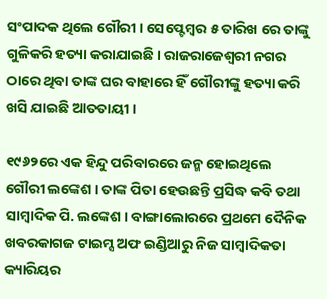ସଂପାଦକ ଥିଲେ ଗୌରୀ । ସେପ୍ଟେମ୍ବର ୫ ତାରିଖ ରେ ତାଙ୍କୁ ଗୁଳିକରି ହତ୍ୟା କରାଯାଇଛି । ରାଜରାଜେଶ୍ୱରୀ ନଗର ଠାରେ ଥିବା ତାଙ୍କ ଘର ବାହାରେ ହିଁ ଗୌରୀଙ୍କୁ ହତ୍ୟା କରି ଖସି ଯାଇଛି ଆତତାୟୀ ।

୧୯୬୨ରେ ଏକ ହିନ୍ଦୁ ପରିବାରରେ ଜନ୍ମ ହୋଇଥିଲେ ଗୌରୀ ଲଙ୍କେଶ । ତାଙ୍କ ପିତା ହେଉଛନ୍ତି ପ୍ରସିଦ୍ଧ କବି ତଥା ସାମ୍ବାଦିକ ପି. ଲଙ୍କେଶ । ବାଙ୍ଗାଲୋରରେ ପ୍ରଥମେ ଦୈନିକ ଖବରକାଗଜ ଟାଇମ୍ସ ଅଫ ଇଣ୍ଡିଆରୁ ନିଜ ସାମ୍ବାଦିକତା କ୍ୟାରିୟର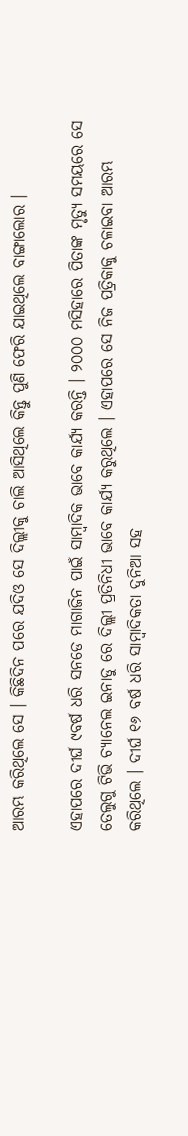ଆରମ୍ଭ କରିଥିଲେ ସେ । କିଛିଦିନ ପରେ ଯଦିଓ ସେ ଦିଲ୍ଲୀକୁ ଚାଲି ଆସିଥିଲେ କିନ୍ତୁ ପୁଣି ଫେରି ଯାଇଥିଲେ ବାଙ୍ଗାଲୋର ।

ଏହାପରେ ଦୀର୍ଘ ୯ବର୍ଷ ଧରି ସନଡେ ମାଗାଜିନ ପାଇଁ ସାମ୍ବାଦିକ ଭାବେ କାର୍ଯ୍ୟ କରନ୍ତି । ୨୦୦୦ ମସିହାରେ ପିତାଙ୍କ ମୃତ୍ୟୁ ସମୟରେ ସେ ତେଲୁଗୁ ଟିଭି ଚ୍ୟାନେଲ ଇନାଡୁ ରେ ଦିଲ୍ଲୀ ପ୍ରତିନିଧୀ ଭାବେ କାର୍ଯ୍ୟ କରୁଥିଲେ । ଏହାପରେ ସେ ନିଜ ପତ୍ରିକାକୁ ଚଳାଇବା ଆରମ୍ଭ କରିଥିଲେ । ଦୀର୍ଘ ୧୬ ବର୍ଷ ଧରି ସାମ୍ବାଦିକତା ଦୁନିଆ ସହ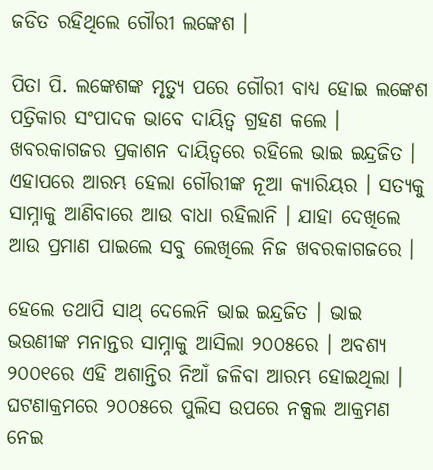ଜଡିତ ରହିଥିଲେ ଗୌରୀ ଲଙ୍କେଶ ।

ପିତା ପି. ଲଙ୍କେଶଙ୍କ ମୃତ୍ୟୁ ପରେ ଗୌରୀ ବାଧ୍ୟ ହୋଇ ଲଙ୍କେଶ ପତ୍ରିକାର ସଂପାଦକ ଭାବେ ଦାୟିତ୍ୱ ଗ୍ରହଣ କଲେ । ଖବରକାଗଜର ପ୍ରକାଶନ ଦାୟିତ୍ୱରେ ରହିଲେ ଭାଇ ଇନ୍ଦ୍ରଜିତ । ଏହାପରେ ଆରମ୍ଭ ହେଲା ଗୌରୀଙ୍କ ନୂଆ କ୍ୟାରିୟର । ସତ୍ୟକୁ ସାମ୍ନାକୁ ଆଣିବାରେ ଆଉ ବାଧା ରହିଲାନି । ଯାହା ଦେଖିଲେ ଆଉ ପ୍ରମାଣ ପାଇଲେ ସବୁ ଲେଖିଲେ ନିଜ ଖବରକାଗଜରେ ।

ହେଲେ ତଥାପି ସାଥ୍ ଦେଲେନି ଭାଇ ଇନ୍ଦ୍ରଜିତ । ଭାଇ ଭଉଣୀଙ୍କ ମନାନ୍ତର ସାମ୍ନାକୁ ଆସିଲା ୨୦୦୫ରେ । ଅବଶ୍ୟ ୨୦୦୧ରେ ଏହି ଅଶାନ୍ତିର ନିଆଁ ଜଳିବା ଆରମ୍ଭ ହୋଇଥିଲା । ଘଟଣାକ୍ରମରେ ୨୦୦୫ରେ ପୁଲିସ ଉପରେ ନକ୍ସଲ ଆକ୍ରମଣ ନେଇ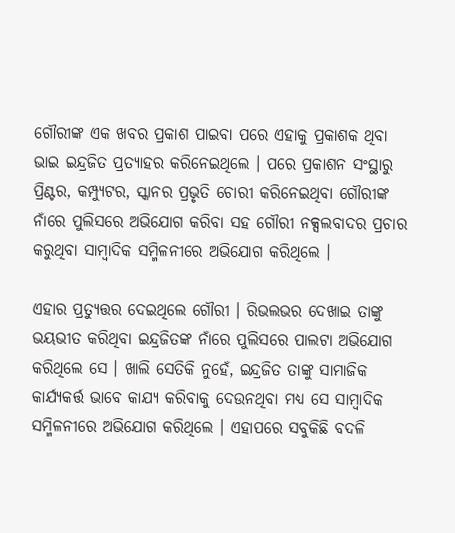ଗୌରୀଙ୍କ ଏକ ଖବର ପ୍ରକାଶ ପାଇବା ପରେ ଏହାକୁ ପ୍ରକାଶକ ଥିବା ଭାଇ ଇନ୍ଦ୍ରଜିତ ପ୍ରତ୍ୟାହର କରିନେଇଥିଲେ । ପରେ ପ୍ରକାଶନ ସଂସ୍ଥାରୁ ପ୍ରିଣ୍ଟର, କମ୍ପ୍ୟୁଟର, ସ୍କାନର ପ୍ରଭୃତି ଚୋରୀ କରିନେଇଥିବା ଗୌରୀଙ୍କ ନାଁରେ ପୁଲିସରେ ଅଭିଯୋଗ କରିବା ସହ ଗୌରୀ ନକ୍ସଲବାଦର ପ୍ରଚାର କରୁଥିବା ସାମ୍ବାଦିକ ସମ୍ମିଳନୀରେ ଅଭିଯୋଗ କରିଥିଲେ ।

ଏହାର ପ୍ରତ୍ୟୁତ୍ତର ଦେଇଥିଲେ ଗୌରୀ । ରିଭଲଭର ଦେଖାଇ ତାଙ୍କୁ ଭୟଭୀତ କରିଥିବା ଇନ୍ଦ୍ରଜିତଙ୍କ ନାଁରେ ପୁଲିସରେ ପାଲଟା ଅଭିଯୋଗ କରିଥିଲେ ସେ । ଖାଲି ସେତିକି ନୁହେଁ, ଇନ୍ଦ୍ରଜିତ ତାଙ୍କୁ ସାମାଜିକ କାର୍ଯ୍ୟକର୍ତ୍ତ ଭାବେ କାଯ୍ୟ କରିବାକୁ ଦେଉନଥିବା ମଧ୍ୟ ସେ ସାମ୍ବାଦିକ ସମ୍ମିଳନୀରେ ଅଭିଯୋଗ କରିଥିଲେ । ଏହାପରେ ସବୁକିଛି ବଦଳି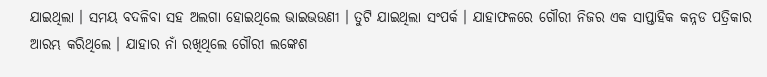ଯାଇଥିଲା । ସମୟ ବଦଳିବା ସହ ଅଲଗା ହୋଇଥିଲେ ଭାଇଭଉଣୀ । ତୁଟି ଯାଇଥିଲା ସଂପର୍କ । ଯାହାଫଳରେ ଗୌରୀ ନିଜର ଏକ ସାପ୍ତାହିକ କନ୍ନଡ ପତ୍ରିକାର ଆରମ୍ଭ କରିଥିଲେ । ଯାହାର ନାଁ ରଖିଥିଲେ ଗୌରୀ ଲଙ୍କେଶ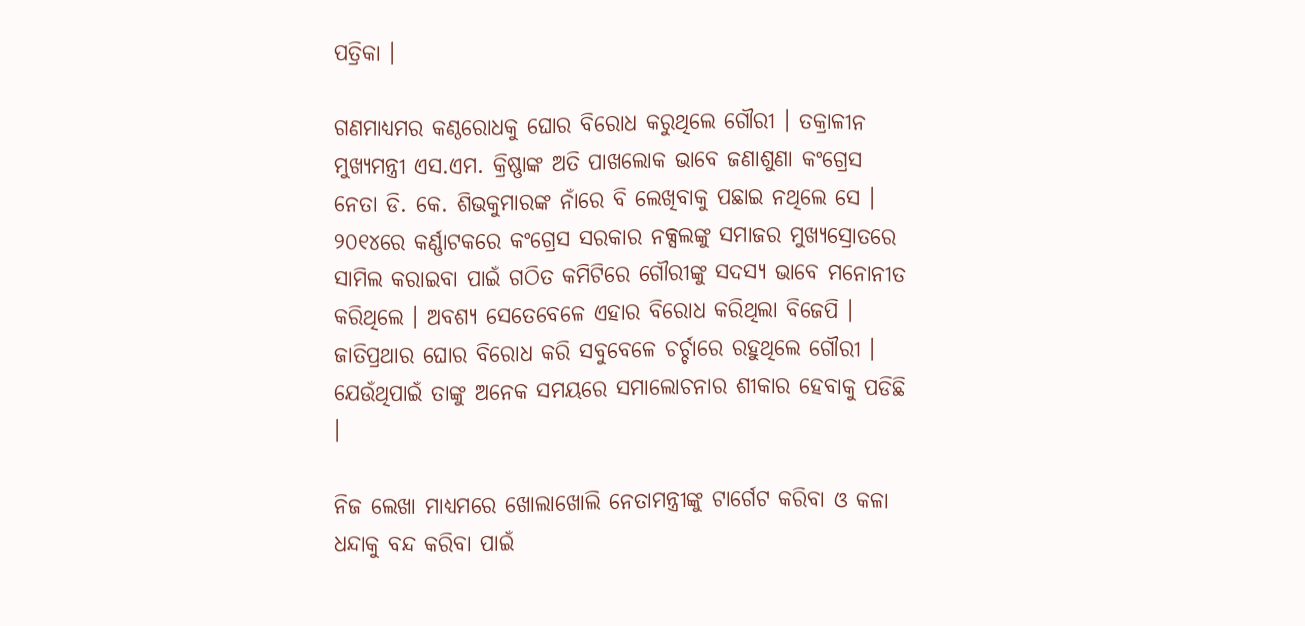ପତ୍ରିକା ।

ଗଣମାଧ୍ୟମର କଣ୍ଠରୋଧକୁ ଘୋର ବିରୋଧ କରୁଥିଲେ ଗୌରୀ । ତକ୍ରାଳୀନ ମୁଖ୍ୟମନ୍ତ୍ରୀ ଏସ.ଏମ. କ୍ରିଷ୍ଣାଙ୍କ ଅତି ପାଖଲୋକ ଭାବେ ଜଣାଶୁଣା କଂଗ୍ରେସ ନେତା ଡି. କେ. ଶିଭକୁମାରଙ୍କ ନାଁରେ ବି ଲେଖିବାକୁ ପଛାଇ ନଥିଲେ ସେ । ୨୦୧୪ରେ କର୍ଣ୍ଣାଟକରେ କଂଗ୍ରେସ ସରକାର ନକ୍ସଲଙ୍କୁ ସମାଜର ମୁଖ୍ୟସ୍ରୋତରେ ସାମିଲ କରାଇବା ପାଇଁ ଗଠିତ କମିଟିରେ ଗୌରୀଙ୍କୁ ସଦସ୍ୟ ଭାବେ ମନୋନୀତ କରିଥିଲେ । ଅବଶ୍ୟ ସେତେବେଳେ ଏହାର ବିରୋଧ କରିଥିଲା ବିଜେପି । ଜାତିପ୍ରଥାର ଘୋର ବିରୋଧ କରି ସବୁବେଳେ ଚର୍ଚ୍ଚାରେ ରହୁଥିଲେ ଗୌରୀ । ଯେଉଁଥିପାଇଁ ତାଙ୍କୁ ଅନେକ ସମୟରେ ସମାଲୋଚନାର ଶୀକାର ହେବାକୁ ପଡିଛି ।

ନିଜ ଲେଖା ମାଧ୍ୟମରେ ଖୋଲାଖୋଲି ନେତାମନ୍ତ୍ରୀଙ୍କୁ ଟାର୍ଗେଟ କରିବା ଓ କଳା ଧନ୍ଦାକୁ ବନ୍ଦ କରିବା ପାଇଁ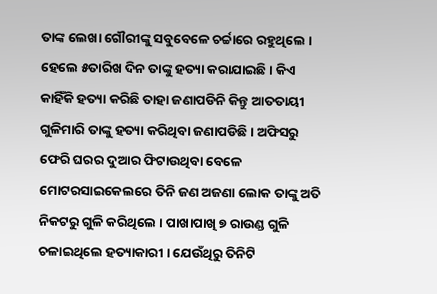ତାଙ୍କ ଲେଖା ଗୌରୀଙ୍କୁ ସବୁବେଳେ ଚର୍ଚ୍ଚାରେ ରହୁଥିଲେ । ହେଲେ ୫ତାରିଖ ଦିନ ତାଙ୍କୁ ହତ୍ୟା କରାଯାଇଛି । କିଏ କାହିଁକି ହତ୍ୟା କରିଛି ତାହା ଜଣାପଡିନି କିନ୍ତୁ ଆତତାୟୀ ଗୁଳିମାରି ତାଙ୍କୁ ହତ୍ୟା କରିଥିବା ଜଣାପଡିଛି । ଅଫିସରୁ ଫେରି ଘରର ଦୁଆର ଫିଟାଉଥିବା ବେଳେ ମୋଟରସାଇକେଲରେ ତିନି ଜଣ ଅଜଣା ଲୋକ ତାଙ୍କୁ ଅତି ନିକଟରୁ ଗୁଳି କରିଥିଲେ । ପାଖାପାଖି ୭ ରାଉଣ୍ଡ ଗୁଳି ଚଳାଇଥିଲେ ହତ୍ୟାକାରୀ । ଯେଉଁଥିରୁ ତିନିଟି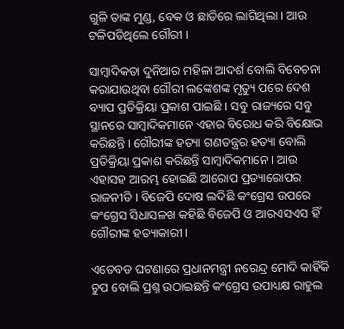ଗୁଳି ତାଙ୍କ ମୁଣ୍ଡ, ବେକ ଓ ଛାତିରେ ଲାଗିଥିଲା । ଆଉ ଟଳିପଡିଥିଲେ ଗୌରୀ ।

ସାମ୍ବାଦିକତା ଦୁନିଆର ମହିଳା ଆଦର୍ଶ ବୋଲି ବିବେଚନା କରାଯାଉଥିବା ଗୌରୀ ଲଙ୍କେଶଙ୍କ ମୃତ୍ୟୁ ପରେ ଦେଶ ବ୍ୟାପ ପ୍ରତିକ୍ରିୟା ପ୍ରକାଶ ପାଇଛି । ସବୁ ରାଜ୍ୟରେ ସବୁ ସ୍ଥାନରେ ସାମ୍ବାଦିକମାନେ ଏହାର ବିରୋଧ କରି ବିକ୍ଷୋଭ କରିଛନ୍ତି । ଗୌରୀଙ୍କ ହତ୍ୟା ଗଣତନ୍ତ୍ରର ହତ୍ୟା ବୋଲି ପ୍ରତିକ୍ରିୟା ପ୍ରକାଶ କରିଛନ୍ତି ସାମ୍ବାଦିକମାନେ । ଆଉ ଏହାସହ ଆରମ୍ଭ ହୋଇଛି ଆରୋପ ପ୍ରତ୍ୟାରୋପର ରାଜନୀତି । ବିଜେପି ଦୋଷ ଲଦିଛି କଂଗ୍ରେସ ଉପରେ କଂଗ୍ରେସ ସିଧାସଳଖ କହିଛି ବିଜେପି ଓ ଆରଏସଏସ ହିଁ ଗୌରୀଙ୍କ ହତ୍ୟାକାରୀ ।

ଏତେବଡ ଘଟଣାରେ ପ୍ରଧାନମନ୍ତ୍ରୀ ନରେନ୍ଦ୍ର ମୋଦି କାହିଁକି ଚୁପ ବୋଲି ପ୍ରଶ୍ନ ଉଠାଇଛନ୍ତି କଂଗ୍ରେସ ଉପାଧ୍ୟକ୍ଷ ରାହୁଲ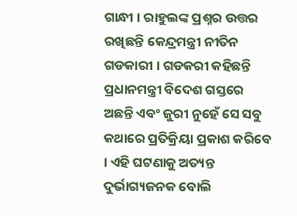ଗାନ୍ଧୀ । ରାହୁଲଙ୍କ ପ୍ରଶ୍ନର ଉତ୍ତର ରଖିଛନ୍ତି କେନ୍ଦ୍ରମନ୍ତ୍ରୀ ନୀତିନ ଗଡକାରୀ । ଗଡକରୀ କହିଛନ୍ତି ପ୍ରଧାନମନ୍ତ୍ରୀ ବିଦେଶ ଗସ୍ତରେ ଅଛନ୍ତି ଏବଂ ଜୁରୀ ନୁହେଁ ସେ ସବୁ କଥାରେ ପ୍ରତିକ୍ରିୟା ପ୍ରକାଶ କରିବେ । ଏହି ଘଟଣାକୁ ଅତ୍ୟନ୍ତ ଦୁର୍ଭାଗ୍ୟଜନକ ବୋଲି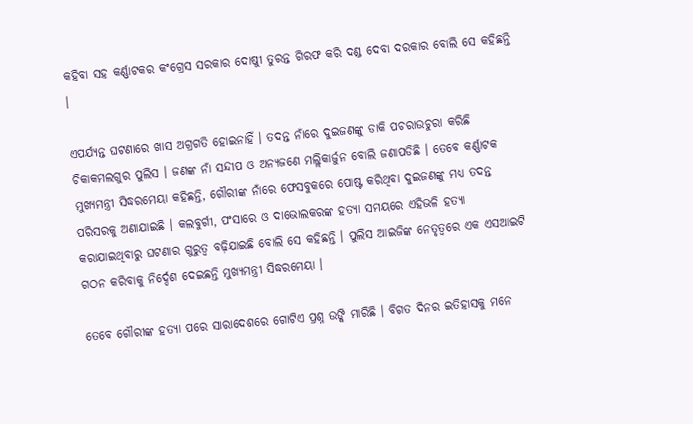କହିବା ସହ କର୍ଣ୍ଣାଟକର କଂଗ୍ରେସ ସରକାର ଦୋଷୀୁ ତୁରନ୍ତ ଗିରଫ କରି ଦଣ୍ଡ ଦେବା ଦରକାର ବୋଲି ସେ କହିଛନ୍ତି ।

ଏପର୍ଯ୍ୟନ୍ତ ଘଟଣାରେ ଖାସ ଅଗ୍ରଗତି ହୋଇନାହିଁ । ତଦନ୍ତ ନାଁରେ ଦୁଇଜଣଙ୍କୁ ଡାକି ପଚରାଉଚୁରା କରିଛି ଚିକାକମଲଗୁର ପୁଲିସ । ଜଣଙ୍କ ନାଁ ସନ୍ଦୀପ ଓ ଅନ୍ୟଜଣେ ମଲ୍ଲିକାର୍ଜୁନ ବୋଲି ଜଣାପଡିଛି । ତେବେ କର୍ଣ୍ଣାଟକ ମୁଖ୍ୟମନ୍ତ୍ରୀ ସିଦ୍ଧରମେୟା କହିଛନ୍ତି, ଗୌରୀଙ୍କ ନାଁରେ ଫେସବୁକରେ ପୋଷ୍ଟ କରିଥିବା ଦୁଇଜଣଙ୍କୁ ମଧ୍ୟ ତଦନ୍ତ ପରିସରକୁ ଅଣାଯାଇଛି । କଲବୁର୍ଗୀ, ପଂସାରେ ଓ ଦାଭୋଲକରଙ୍କ ହତ୍ୟା ସମୟରେ ଏହିଭଳି ହତ୍ୟା କରାଯାଇଥିବାରୁ ଘଟଣାର ଗୁରୁତ୍ୱ ବଢ଼ିଯାଇଛି ବୋଲି ସେ କହିଛନ୍ତି । ପୁଲିସ ଆଇଜିଙ୍କ ନେତୃତ୍ୱରେ ଏକ ଏସଆଇଟି ଗଠନ କରିବାକୁ ନିର୍ଦ୍ଦେଶ ଦେଇଛନ୍ତି ମୁଖ୍ୟମନ୍ତ୍ରୀ ସିଦ୍ଧରମେୟା ।

ତେବେ ଗୌରୀଙ୍କ ହତ୍ୟା ପରେ ସାରାଦେଶରେ ଗୋଟିଏ ପ୍ରଶ୍ନ ଉଙ୍କି ମାରିଛି । ବିଗତ ଦିନର ଇତିହାସକୁ ମନେ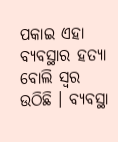ପକାଇ ଏହା ବ୍ୟବସ୍ଥାର ହତ୍ୟା ବୋଲି ସ୍ୱର ଉଠିଛି । ବ୍ୟବସ୍ଥା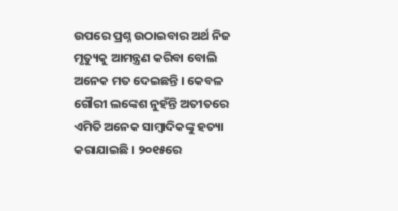ଉପରେ ପ୍ରଶ୍ନ ଉଠାଇବାର ଅର୍ଥ ନିଜ ମୃତ୍ୟୁକୁ ଆମନ୍ତ୍ରଣ କରିବା ବୋଲି ଅନେକ ମତ ଦେଇଛନ୍ତି । କେବଳ ଗୌରୀ ଲଙ୍କେଶ ନୁହଁନ୍ତି ଅତୀତରେ ଏମିତି ଅନେକ ସାମ୍ବାଦିକଙ୍କୁ ହତ୍ୟା କରାଯାଇଛି । ୨୦୧୫ରେ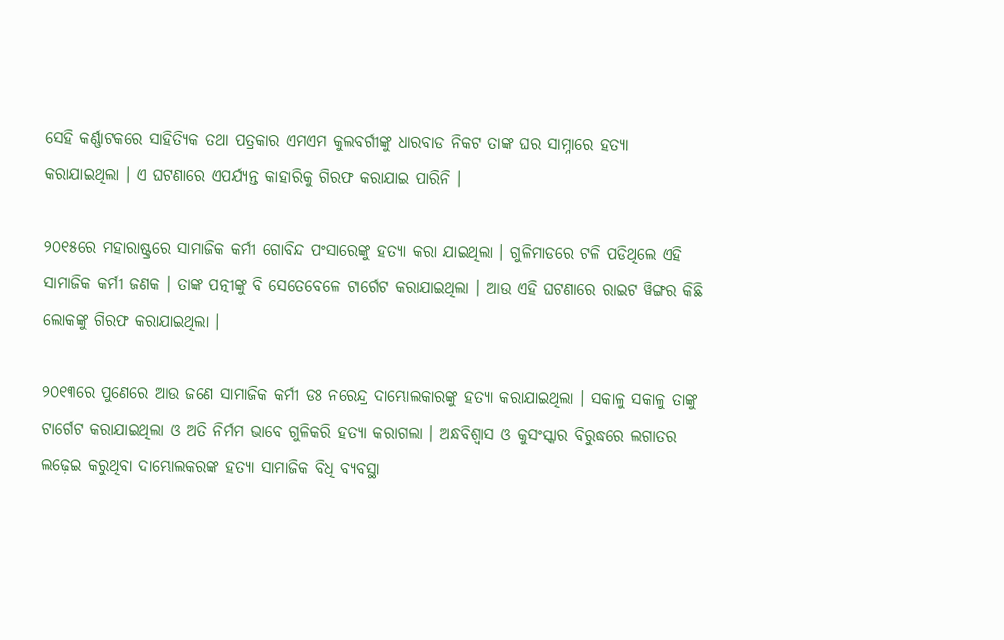ସେହି କର୍ଣ୍ଣାଟକରେ ସାହିତ୍ୟିକ ତଥା ପତ୍ରକାର ଏମଏମ କୁଲବର୍ଗୀଙ୍କୁ ଧାରବାଡ ନିକଟ ତାଙ୍କ ଘର ସାମ୍ନାରେ ହତ୍ୟା କରାଯାଇଥିଲା । ଏ ଘଟଣାରେ ଏପର୍ଯ୍ୟନ୍ତ କାହାରିକୁ ଗିରଫ କରାଯାଇ ପାରିନି ।

୨୦୧୫ରେ ମହାରାଷ୍ଟ୍ରରେ ସାମାଜିକ କର୍ମୀ ଗୋବିନ୍ଦ ପଂସାରେଙ୍କୁ ହତ୍ୟା କରା ଯାଇଥିଲା । ଗୁଳିମାଡରେ ଟଳି ପଡିଥିଲେ ଏହି ସାମାଜିକ କର୍ମୀ ଜଣକ । ତାଙ୍କ ପତ୍ନୀଙ୍କୁ ବି ସେତେବେଳେ ଟାର୍ଗେଟ କରାଯାଇଥିଲା । ଆଉ ଏହି ଘଟଣାରେ ରାଇଟ ୱିଙ୍ଗର କିଛି ଲୋକଙ୍କୁ ଗିରଫ କରାଯାଇଥିଲା ।

୨୦୧୩ରେ ପୁଣେରେ ଆଉ ଜଣେ ସାମାଜିକ କର୍ମୀ ଡଃ ନରେନ୍ଦ୍ର ଦାମ୍ଭୋଲକାରଙ୍କୁ ହତ୍ୟା କରାଯାଇଥିଲା । ସକାଳୁ ସକାଳୁ ତାଙ୍କୁ ଟାର୍ଗେଟ କରାଯାଇଥିଲା ଓ ଅତି ନିର୍ମମ ଭାବେ ଗୁଳିକରି ହତ୍ୟା କରାଗଲା । ଅନ୍ଧବିଶ୍ୱାସ ଓ କୁସଂସ୍କାର ବିରୁଦ୍ଧରେ ଲଗାତର ଲଢ଼େଇ କରୁଥିବା ଦାମ୍ଭୋଲକରଙ୍କ ହତ୍ୟା ସାମାଜିକ ବିଧି ବ୍ୟବସ୍ଥା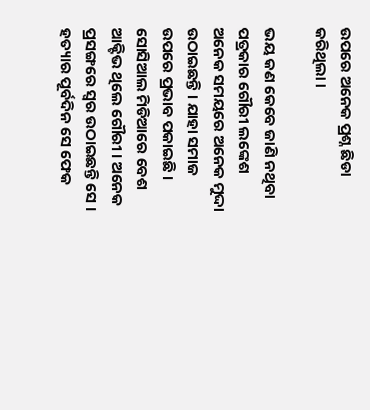ଉପରେ ଅନେକ ପ୍ରଶ୍ନ ଛିଡା କରିଥିଲା ।

ଭୟ କଣ କେବେ ଜାଣି ନଥିବା ପତ୍ରକାର ଗୌରୀ ଲଙ୍କେଶ ଅନେକ ସମୟରେ ଅନେକ ମୁଦ୍ଦା ଉଠାଇଛନ୍ତି । ଯାହା ସମାଜ ଉପରେ ପ୍ରଭାବ ପକାଇଛି । ସୋସିଆଲ ମିଡିଆରେ ବେଶ ଆକ୍ଟିଭ ଥିଲେ ଗୌରୀ । ଅନେକ ପ୍ରସଙ୍ଗରେ ସ୍ୱର ଉଠାଇଛନ୍ତି ସେ । ହତ୍ୟାର ପୂର୍ବଦିନ ସେ ଫେକ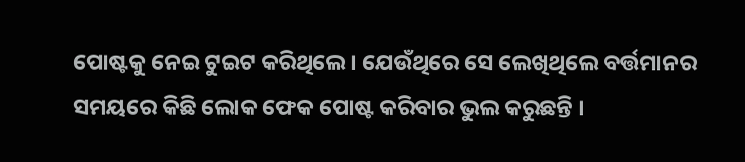ପୋଷ୍ଟକୁ ନେଇ ଟୁଇଟ କରିଥିଲେ । ଯେଉଁଥିରେ ସେ ଲେଖିଥିଲେ ବର୍ତ୍ତମାନର ସମୟରେ କିଛି ଲୋକ ଫେକ ପୋଷ୍ଟ କରିବାର ଭୁଲ କରୁଛନ୍ତି ।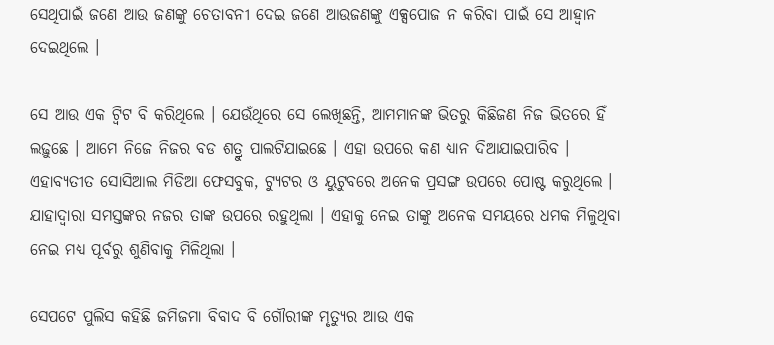ସେଥିପାଇଁ ଜଣେ ଆଉ ଜଣଙ୍କୁ ଚେତାବନୀ ଦେଇ ଜଣେ ଆଉଜଣଙ୍କୁ ଏକ୍ସପୋଜ ନ କରିବା ପାଇଁ ସେ ଆହ୍ୱାନ ଦେଇଥିଲେ ।

ସେ ଆଉ ଏକ ଟ୍ୱିଟ ବି କରିଥିଲେ । ଯେଉଁଥିରେ ସେ ଲେଖିଛନ୍ତି, ଆମମାନଙ୍କ ଭିତରୁ କିଛିଜଣ ନିଜ ଭିତରେ ହିଁ ଲଢ଼ୁଛେ । ଆମେ ନିଜେ ନିଜର ବଡ ଶତ୍ରୁ ପାଲଟିଯାଇଛେ । ଏହା ଉପରେ କଣ ଧ୍ୟାନ ଦିଆଯାଇପାରିବ । ଏହାବ୍ୟତୀତ ସୋସିଆଲ ମିଡିଆ ଫେସବୁକ, ଟ୍ୟୁଟର ଓ ୟୁଟୁବରେ ଅନେକ ପ୍ରସଙ୍ଗ ଉପରେ ପୋଷ୍ଟ କରୁଥିଲେ । ଯାହାଦ୍ୱାରା ସମସ୍ତଙ୍କର ନଜର ତାଙ୍କ ଉପରେ ରହୁଥିଲା । ଏହାକୁ ନେଇ ତାଙ୍କୁ ଅନେକ ସମୟରେ ଧମକ ମିଳୁଥିବା ନେଇ ମଧ୍ୟ ପୂର୍ବରୁ ଶୁଣିବାକୁ ମିଳିଥିଲା ।

ସେପଟେ ପୁଲିସ କହିଛି ଜମିଜମା ବିବାଦ ବି ଗୌରୀଙ୍କ ମୃତ୍ୟୁର ଆଉ ଏକ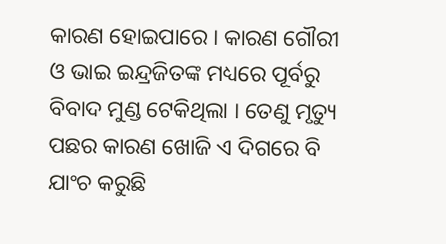କାରଣ ହୋଇପାରେ । କାରଣ ଗୌରୀ ଓ ଭାଇ ଇନ୍ଦ୍ରଜିତଙ୍କ ମଧ୍ୟରେ ପୂର୍ବରୁ ବିବାଦ ମୁଣ୍ଡ ଟେକିଥିଲା । ତେଣୁ ମୃତ୍ୟୁ ପଛର କାରଣ ଖୋଜି ଏ ଦିଗରେ ବି ଯାଂଚ କରୁଛି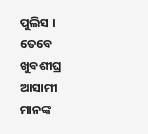ପୁଲିସ । ତେବେ ଖୁବଶୀଘ୍ର ଆସାମୀ ମାନଙ୍କ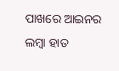ପାଖରେ ଆଇନର ଲମ୍ବା ହାତ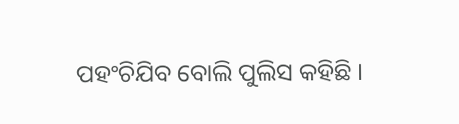ପହଂଚିଯିବ ବୋଲି ପୁଲିସ କହିଛି ।